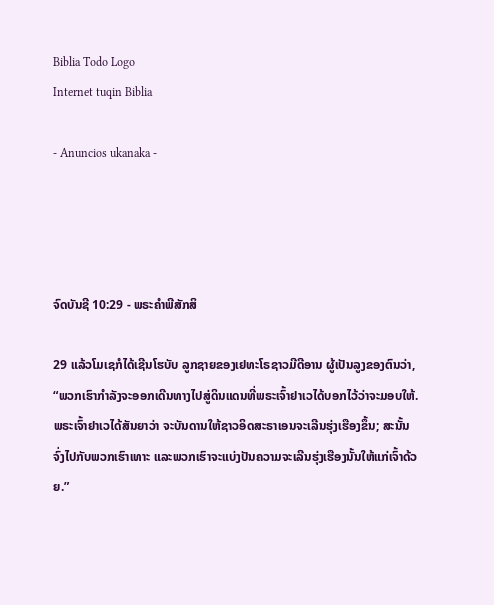Biblia Todo Logo
Internet tuqin Biblia

- Anuncios ukanaka -




ຈົດບັນຊີ 10:29 - ພຣະຄຳພີສັກສິ

29 ແລ້ວໂມເຊກໍໄດ້ເຊີນໂຮບັບ ລູກຊາຍຂອງເຢທະໂຣຊາວມີດີອານ ຜູ້ເປັນລູງຂອງຕົນວ່າ, “ພວກເຮົາກຳລັງຈະອອກເດີນທາງໄປສູ່ດິນແດນທີ່ພຣະເຈົ້າຢາເວໄດ້ບອກໄວ້ວ່າຈະມອບໃຫ້. ພຣະເຈົ້າຢາເວໄດ້ສັນຍາວ່າ ຈະບັນດານໃຫ້ຊາວອິດສະຣາເອນຈະເລີນຮຸ່ງເຮືອງຂຶ້ນ; ສະນັ້ນ ຈົ່ງໄປກັບພວກເຮົາເທາະ ແລະພວກເຮົາຈະແບ່ງປັນຄວາມຈະເລີນຮຸ່ງເຮືອງນັ້ນໃຫ້ແກ່ເຈົ້າດ້ວຍ.”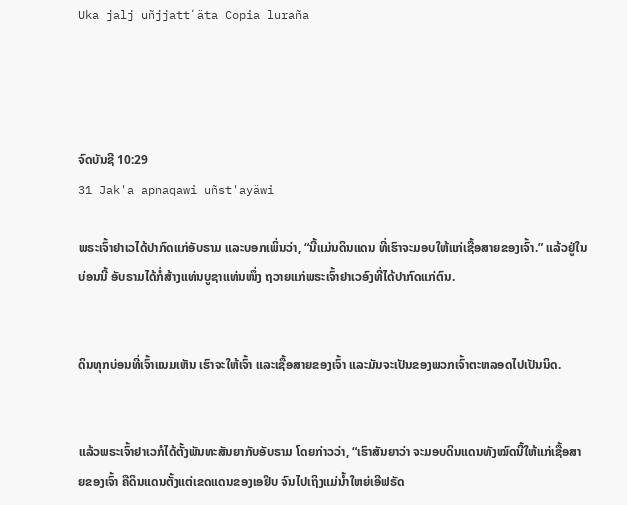Uka jalj uñjjattʼäta Copia luraña




ຈົດບັນຊີ 10:29
31 Jak'a apnaqawi uñst'ayäwi

ພຣະເຈົ້າຢາເວໄດ້ປາກົດແກ່ອັບຣາມ ແລະບອກເພິ່ນວ່າ, “ນີ້ແມ່ນດິນແດນ ທີ່ເຮົາຈະມອບໃຫ້ແກ່ເຊື້ອສາຍຂອງເຈົ້າ.” ແລ້ວຢູ່ໃນບ່ອນນີ້ ອັບຣາມໄດ້ກໍ່ສ້າງແທ່ນບູຊາແທ່ນໜຶ່ງ ຖວາຍແກ່ພຣະເຈົ້າຢາເວອົງທີ່ໄດ້ປາກົດແກ່ຕົນ.


ດິນທຸກບ່ອນທີ່ເຈົ້າແນມເຫັນ ເຮົາຈະໃຫ້ເຈົ້າ ແລະເຊື້ອສາຍຂອງເຈົ້າ ແລະມັນຈະເປັນຂອງພວກເຈົ້າຕະຫລອດໄປເປັນນິດ.


ແລ້ວພຣະເຈົ້າຢາເວກໍໄດ້ຕັ້ງພັນທະສັນຍາກັບອັບຣາມ ໂດຍກ່າວວ່າ, “ເຮົາສັນຍາວ່າ ຈະມອບດິນແດນທັງໝົດນີ້ໃຫ້ແກ່ເຊື້ອສາຍຂອງເຈົ້າ ຄືດິນແດນຕັ້ງແຕ່ເຂດແດນຂອງເອຢິບ ຈົນໄປເຖິງແມ່ນໍ້າໃຫຍ່ເອີຟຣັດ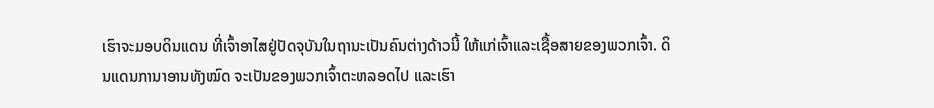ເຮົາຈະມອບດິນແດນ ທີ່ເຈົ້າອາໄສຢູ່ປັດຈຸບັນໃນຖານະເປັນຄົນຕ່າງດ້າວນີ້ ໃຫ້ແກ່ເຈົ້າແລະເຊື້ອສາຍຂອງພວກເຈົ້າ. ດິນແດນການາອານທັງໝົດ ຈະເປັນຂອງພວກເຈົ້າຕະຫລອດໄປ ແລະເຮົາ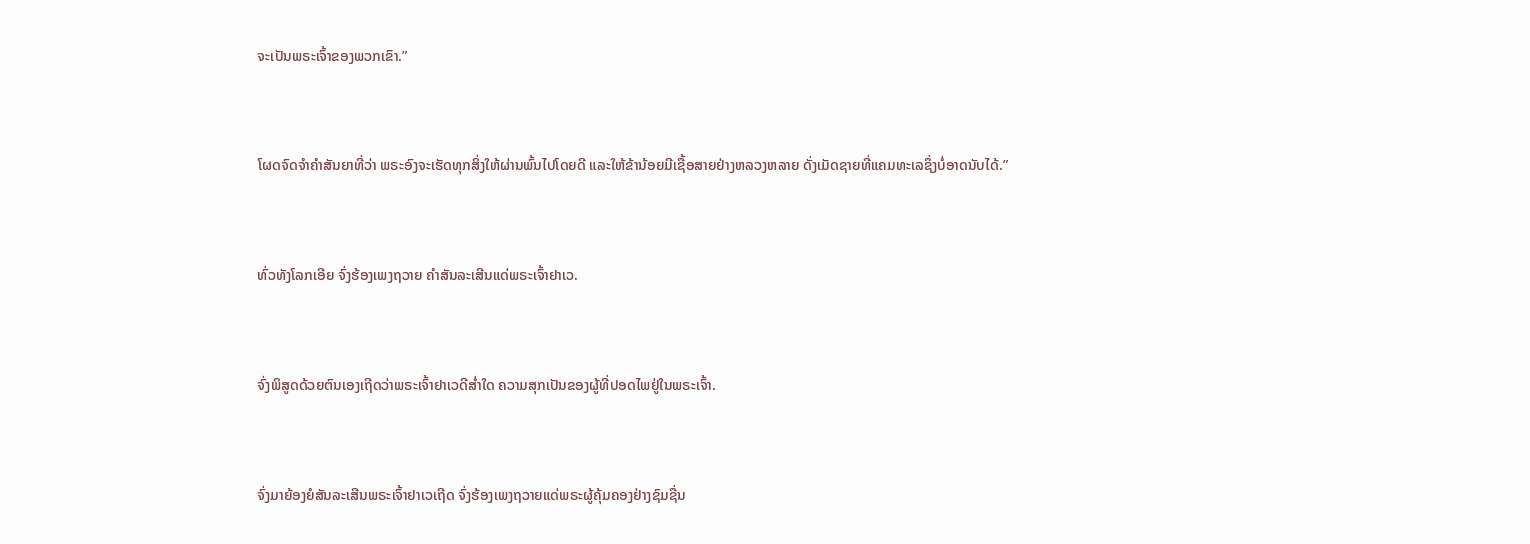ຈະເປັນພຣະເຈົ້າຂອງພວກເຂົາ.”


ໂຜດຈົດຈຳຄຳສັນຍາທີ່ວ່າ ພຣະອົງຈະເຮັດທຸກສິ່ງໃຫ້ຜ່ານພົ້ນໄປໂດຍດີ ແລະໃຫ້ຂ້ານ້ອຍມີເຊື້ອສາຍຢ່າງຫລວງຫລາຍ ດັ່ງເມັດຊາຍທີ່ແຄມທະເລຊຶ່ງບໍ່ອາດນັບໄດ້.”


ທົ່ວທັງໂລກເອີຍ ຈົ່ງຮ້ອງເພງຖວາຍ ຄຳສັນລະເສີນແດ່ພຣະເຈົ້າຢາເວ.


ຈົ່ງພິສູດດ້ວຍຕົນເອງເຖີດວ່າພຣະເຈົ້າຢາເວດີສໍ່າໃດ ຄວາມສຸກເປັນຂອງຜູ້ທີ່ປອດໄພຢູ່ໃນພຣະເຈົ້າ.


ຈົ່ງມາຍ້ອງຍໍສັນລະເສີນພຣະເຈົ້າຢາເວເຖີດ ຈົ່ງຮ້ອງເພງຖວາຍແດ່ພຣະຜູ້ຄຸ້ມຄອງຢ່າງຊົມຊື່ນ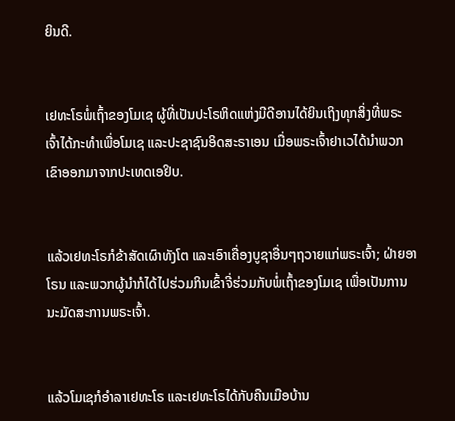ຍິນດີ.


ເຢທະໂຣພໍ່ເຖົ້າຂອງໂມເຊ ຜູ້ທີ່ເປັນປະໂຣຫິດແຫ່ງມີດີອານໄດ້ຍິນເຖິງທຸກສິ່ງທີ່ພຣະເຈົ້າໄດ້ກະທຳເພື່ອໂມເຊ ແລະປະຊາຊົນອິດສະຣາເອນ ເມື່ອພຣະເຈົ້າຢາເວໄດ້ນຳພວກເຂົາອອກມາຈາກປະເທດເອຢິບ.


ແລ້ວເຢທະໂຣກໍຂ້າສັດເຜົາທັງໂຕ ແລະເອົາເຄື່ອງບູຊາອື່ນໆຖວາຍແກ່ພຣະເຈົ້າ; ຝ່າຍອາໂຣນ ແລະພວກຜູ້ນຳກໍໄດ້ໄປຮ່ວມກິນເຂົ້າຈີ່ຮ່ວມກັບພໍ່ເຖົ້າຂອງໂມເຊ ເພື່ອເປັນການນະມັດສະການພຣະເຈົ້າ.


ແລ້ວໂມເຊກໍອຳລາເຢທະໂຣ ແລະເຢທະໂຣໄດ້ກັບຄືນເມືອບ້ານ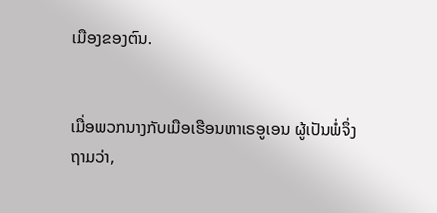ເມືອງຂອງຕົນ.


ເມື່ອພວກນາງກັບເມືອເຮືອນຫາເຣອູເອນ ຜູ້ເປັນພໍ່ຈຶ່ງຖາມວ່າ,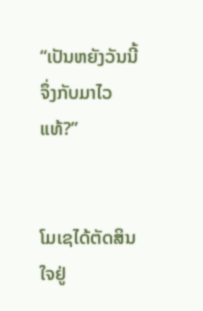“ເປັນຫຍັງວັນນີ້ຈຶ່ງກັບມາໄວແທ້?”


ໂມເຊໄດ້ຕັດສິນໃຈຢູ່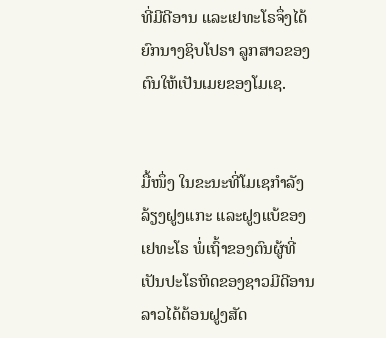ທີ່ມີດີອານ ແລະເຢທະໂຣຈຶ່ງໄດ້ຍົກນາງຊິບໂປຣາ ລູກສາວຂອງຕົນໃຫ້ເປັນເມຍຂອງໂມເຊ.


ມື້ໜຶ່ງ ໃນຂະນະທີ່ໂມເຊກຳລັງລ້ຽງຝູງແກະ ແລະຝູງແບ້ຂອງເຢທະໂຣ ພໍ່ເຖົ້າຂອງຕົນຜູ້ທີ່ເປັນປະໂຣຫິດຂອງຊາວມີດີອານ ລາວໄດ້ຕ້ອນຝູງສັດ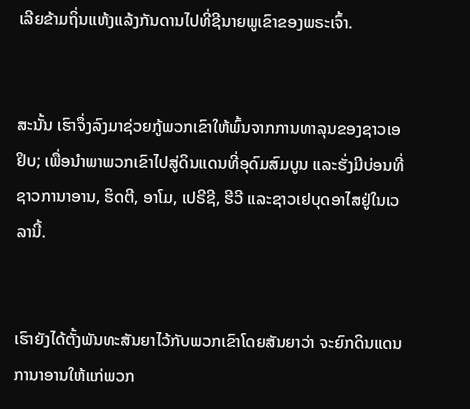ເລີຍຂ້າມຖິ່ນແຫ້ງແລ້ງກັນດານໄປທີ່ຊີນາຍພູເຂົາຂອງພຣະເຈົ້າ.


ສະນັ້ນ ເຮົາຈຶ່ງລົງມາຊ່ວຍກູ້ພວກເຂົາໃຫ້ພົ້ນຈາກການທາລຸນຂອງຊາວເອຢິບ; ເພື່ອນຳພາພວກເຂົາໄປສູ່ດິນແດນທີ່ອຸດົມສົມບູນ ແລະຮັ່ງມີບ່ອນທີ່ຊາວການາອານ, ຮິດຕີ, ອາໂມ, ເປຣີຊີ, ຮີວີ ແລະຊາວເຢບຸດອາໄສຢູ່ໃນເວລານີ້.


ເຮົາຍັງໄດ້ຕັ້ງພັນທະສັນຍາໄວ້ກັບພວກເຂົາໂດຍສັນຍາວ່າ ຈະຍົກດິນແດນການາອານໃຫ້ແກ່ພວກ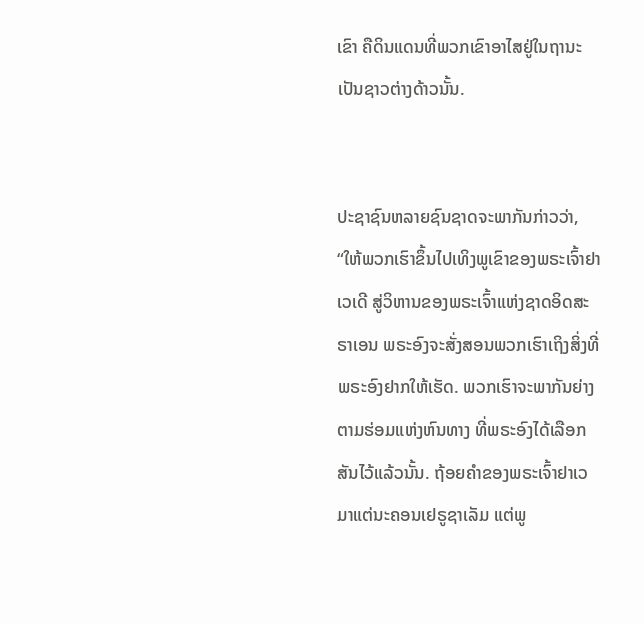ເຂົາ ຄືດິນແດນທີ່ພວກເຂົາອາໄສຢູ່ໃນຖານະເປັນຊາວຕ່າງດ້າວນັ້ນ.


ປະຊາຊົນຫລາຍຊົນຊາດຈະພາກັນກ່າວວ່າ, “ໃຫ້ພວກເຮົາຂຶ້ນໄປເທິງພູເຂົາຂອງພຣະເຈົ້າຢາເວເດີ ສູ່ວິຫານຂອງພຣະເຈົ້າແຫ່ງຊາດອິດສະຣາເອນ ພຣະອົງຈະສັ່ງສອນພວກເຮົາເຖິງສິ່ງທີ່ພຣະອົງຢາກໃຫ້ເຮັດ. ພວກເຮົາຈະພາກັນຍ່າງຕາມຮ່ອມແຫ່ງຫົນທາງ ທີ່ພຣະອົງໄດ້ເລືອກສັນໄວ້ແລ້ວນັ້ນ. ຖ້ອຍຄຳຂອງພຣະເຈົ້າຢາເວມາແຕ່ນະຄອນເຢຣູຊາເລັມ ແຕ່ພູ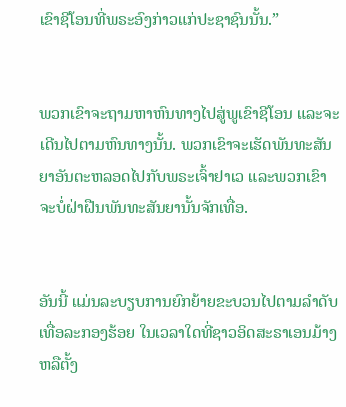ເຂົາຊີໂອນທີ່ພຣະອົງກ່າວແກ່ປະຊາຊົນນັ້ນ.”


ພວກເຂົາຈະຖາມຫາຫົນທາງໄປສູ່ພູເຂົາຊີໂອນ ແລະຈະເດີນໄປຕາມຫົນທາງນັ້ນ. ພວກເຂົາຈະເຮັດພັນທະສັນຍາອັນຕະຫລອດໄປກັບພຣະເຈົ້າຢາເວ ແລະພວກເຂົາຈະບໍ່ຝ່າຝືນພັນທະສັນຍານັ້ນຈັກເທື່ອ.


ອັນນີ້ ແມ່ນລະບຽບການຍົກຍ້າຍຂະບວນໄປຕາມລຳດັບເທື່ອລະກອງຮ້ອຍ ໃນເວລາໃດທີ່ຊາວອິດສະຣາເອນມ້າງຫລືຕັ້ງ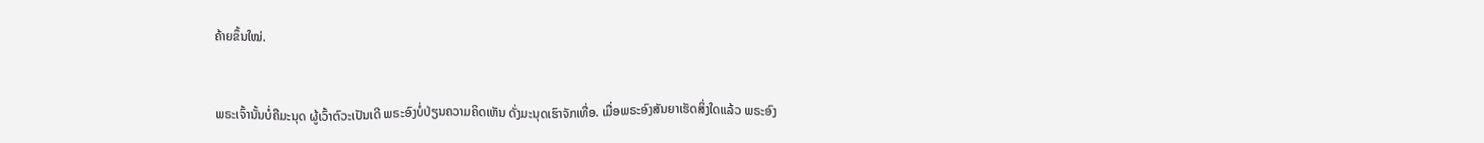ຄ້າຍຂຶ້ນໃໝ່.


ພຣະເຈົ້ານັ້ນບໍ່ຄືມະນຸດ ຜູ້ເວົ້າຕົວະເປັນເດີ ພຣະອົງບໍ່ປ່ຽນຄວາມຄິດເຫັນ ດັ່ງມະນຸດເຮົາຈັກເທື່ອ. ເມື່ອພຣະອົງສັນຍາເຮັດສິ່ງໃດແລ້ວ ພຣະອົງ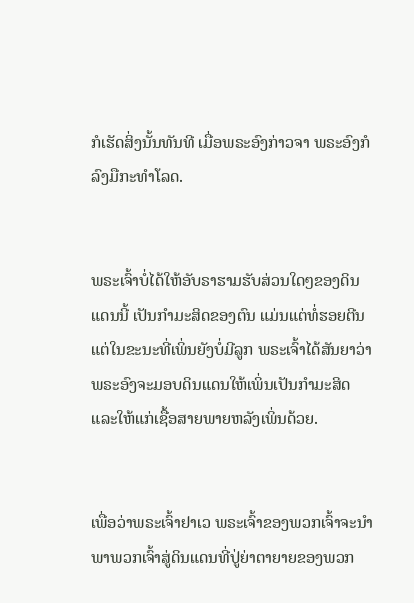ກໍເຮັດສິ່ງນັ້ນທັນທີ ເມື່ອພຣະອົງກ່າວຈາ ພຣະອົງກໍລົງມືກະທຳໂລດ.


ພຣະເຈົ້າບໍ່ໄດ້ໃຫ້ອັບຣາຮາມຮັບສ່ວນໃດໆຂອງດິນແດນນີ້ ເປັນກຳມະສິດຂອງຕົນ ແມ່ນແຕ່ທໍ່ຮອຍຕີນ ແຕ່ໃນຂະນະທີ່ເພິ່ນຍັງບໍ່ມີລູກ ພຣະເຈົ້າໄດ້ສັນຍາວ່າ ພຣະອົງຈະມອບດິນແດນໃຫ້ເພິ່ນເປັນກຳມະສິດ ແລະໃຫ້ແກ່ເຊື້ອສາຍພາຍຫລັງເພິ່ນດ້ວຍ.


ເພື່ອວ່າພຣະເຈົ້າຢາເວ ພຣະເຈົ້າຂອງພວກເຈົ້າຈະນຳພາພວກເຈົ້າສູ່ດິນແດນທີ່ປູ່ຍ່າຕາຍາຍຂອງພວກ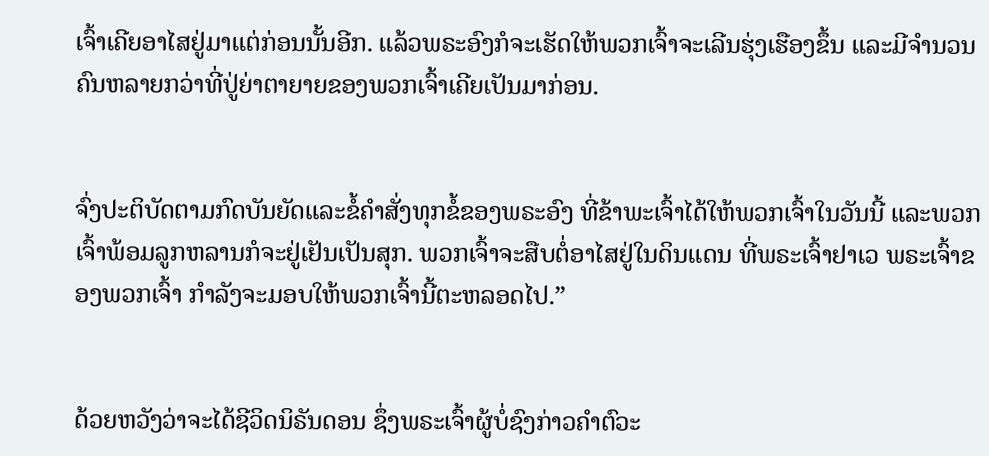ເຈົ້າເຄີຍອາໄສຢູ່ມາແຕ່ກ່ອນນັ້ນອີກ. ແລ້ວພຣະອົງກໍຈະເຮັດໃຫ້ພວກເຈົ້າຈະເລີນຮຸ່ງເຮືອງຂຶ້ນ ແລະມີຈຳນວນຄົນຫລາຍກວ່າທີ່ປູ່ຍ່າຕາຍາຍຂອງພວກເຈົ້າເຄີຍເປັນມາກ່ອນ.


ຈົ່ງປະຕິບັດຕາມກົດບັນຍັດແລະຂໍ້ຄຳສັ່ງທຸກຂໍ້ຂອງພຣະອົງ ທີ່ຂ້າພະເຈົ້າໄດ້ໃຫ້ພວກເຈົ້າໃນວັນນີ້ ແລະພວກເຈົ້າພ້ອມລູກຫລານກໍຈະຢູ່ເຢັນເປັນສຸກ. ພວກເຈົ້າຈະສືບຕໍ່ອາໄສຢູ່ໃນດິນແດນ ທີ່ພຣະເຈົ້າຢາເວ ພຣະເຈົ້າຂອງພວກເຈົ້າ ກຳລັງຈະມອບໃຫ້ພວກເຈົ້ານີ້ຕະຫລອດໄປ.”


ດ້ວຍຫວັງວ່າຈະໄດ້ຊີວິດນິຣັນດອນ ຊຶ່ງພຣະເຈົ້າຜູ້ບໍ່ຊົງກ່າວຄຳຕົວະ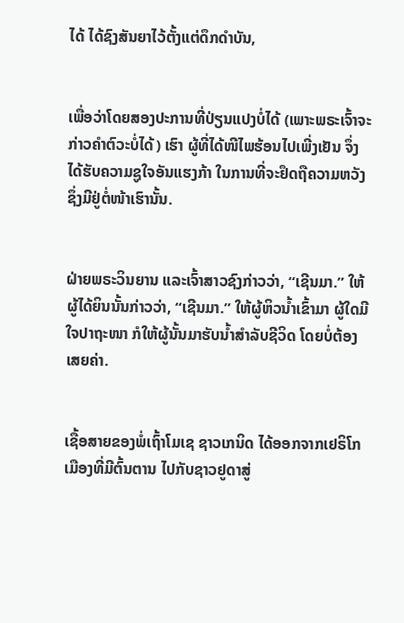ໄດ້ ໄດ້ຊົງສັນຍາໄວ້ຕັ້ງແຕ່ດຶກດຳບັນ,


ເພື່ອວ່າໂດຍສອງປະການທີ່ປ່ຽນແປງບໍ່ໄດ້ (ເພາະພຣະເຈົ້າຈະກ່າວຄຳຕົວະບໍ່ໄດ້) ເຮົາ ຜູ້ທີ່ໄດ້ໜີໄພຮ້ອນໄປເພີ່ງເຢັນ ຈຶ່ງໄດ້ຮັບຄວາມຊູໃຈອັນແຮງກ້າ ໃນການທີ່ຈະຢຶດຖືຄວາມຫວັງ ຊຶ່ງມີຢູ່ຕໍ່ໜ້າເຮົານັ້ນ.


ຝ່າຍພຣະວິນຍານ ແລະເຈົ້າສາວຊົງກ່າວວ່າ, “ເຊີນມາ.” ໃຫ້ຜູ້ໄດ້ຍິນນັ້ນກ່າວວ່າ, “ເຊີນມາ.” ໃຫ້ຜູ້ຫິວນໍ້າເຂົ້າມາ ຜູ້ໃດມີໃຈປາຖະໜາ ກໍໃຫ້ຜູ້ນັ້ນມາຮັບນໍ້າສຳລັບຊີວິດ ໂດຍບໍ່ຕ້ອງເສຍຄ່າ.


ເຊື້ອສາຍຂອງພໍ່ເຖົ້າໂມເຊ ຊາວເກນິດ ໄດ້ອອກຈາກເຢຣິໂກເມືອງທີ່ມີຕົ້ນຕານ ໄປກັບຊາວຢູດາສູ່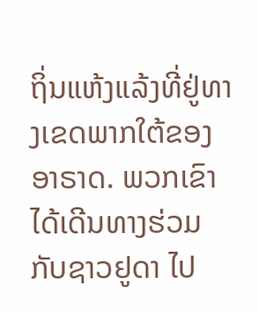ຖິ່ນແຫ້ງແລ້ງທີ່ຢູ່ທາງເຂດພາກໃຕ້ຂອງອາຣາດ. ພວກເຂົາໄດ້ເດີນທາງຮ່ວມກັບຊາວຢູດາ ໄປ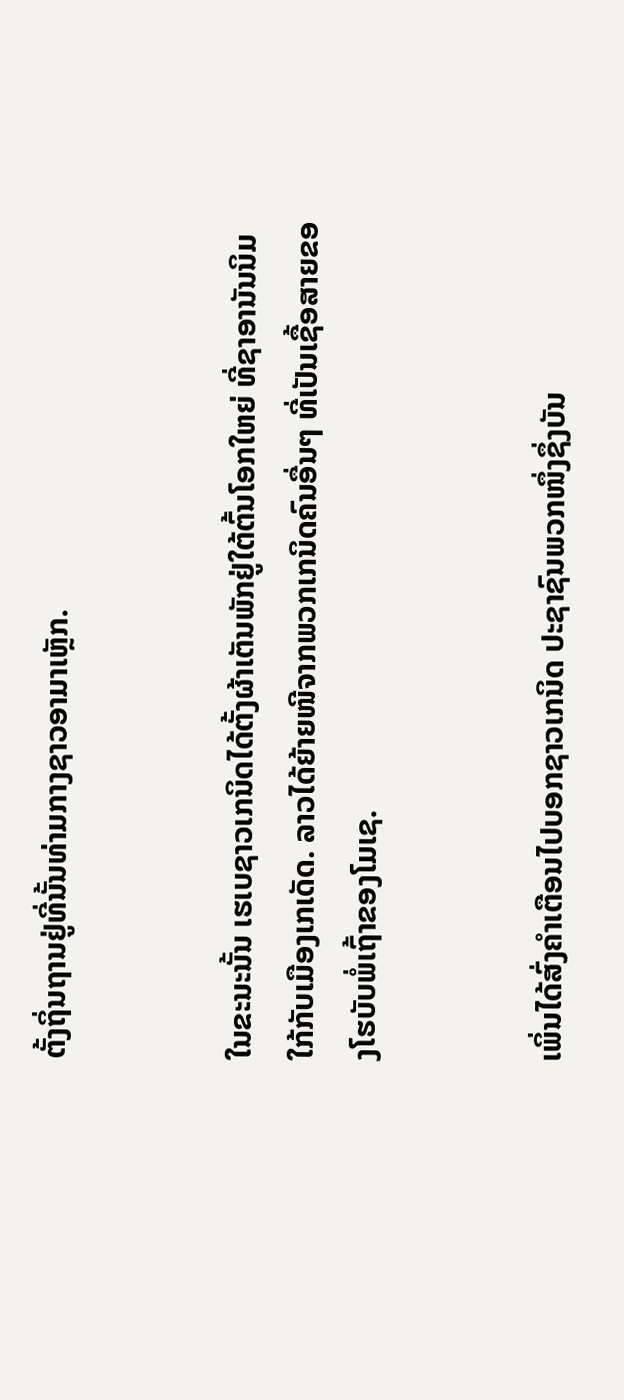ຕັ້ງຖິ່ນຖານຢູ່ທີ່ນັ້ນທ່າມກາງຊາວອາມາເຫຼັກ.


ໃນຂະນະນັ້ນ ເຮເບຊາວເກນິດໄດ້ຕັ້ງຜ້າເຕັນພັກຢູ່ໃຕ້ຕົ້ນໂອກໃຫຍ່ ທີ່ຊາອານັນນິມໃກ້ກັບເມືອງເກເດັດ. ລາວໄດ້ຍ້າຍໜີຈາກພວກເກນິດຄົນອື່ນໆ ທີ່ເປັນເຊື້ອສາຍຂອງໂຮບັບພໍ່ເຖົ້າຂອງໂມເຊ.


ເພິ່ນໄດ້ສົ່ງຄຳເຕືອນໄປບອກຊາວເກນິດ ປະຊາຊົນພວກໜຶ່ງຊຶ່ງບັນ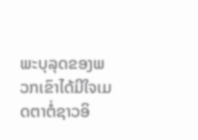ພະບຸລຸດຂອງພວກເຂົາໄດ້ມີໃຈເມດຕາຕໍ່ຊາວອິ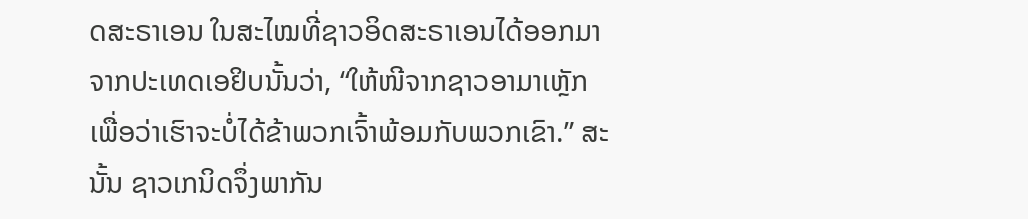ດສະຣາເອນ ໃນສະໄໝທີ່ຊາວອິດສະຣາເອນໄດ້ອອກມາຈາກປະເທດເອຢິບນັ້ນວ່າ, “ໃຫ້ໜີຈາກຊາວອາມາເຫຼັກ ເພື່ອວ່າເຮົາຈະບໍ່ໄດ້ຂ້າພວກເຈົ້າພ້ອມກັບພວກເຂົາ.” ສະນັ້ນ ຊາວເກນິດຈຶ່ງພາກັນ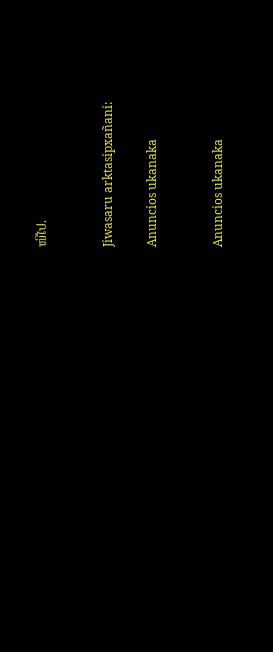ໜີໄປ.


Jiwasaru arktasipxañani:

Anuncios ukanaka


Anuncios ukanaka